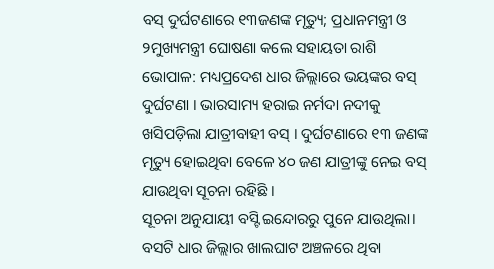ବସ୍ ଦୁର୍ଘଟଣାରେ ୧୩ଜଣଙ୍କ ମୃତ୍ୟୁ; ପ୍ରଧାନମନ୍ତ୍ରୀ ଓ ୨ମୁଖ୍ୟମନ୍ତ୍ରୀ ଘୋଷଣା କଲେ ସହାୟତା ରାଶି
ଭୋପାଳ: ମଧ୍ୟପ୍ରଦେଶ ଧାର ଜିଲ୍ଲାରେ ଭୟଙ୍କର ବସ୍ ଦୁର୍ଘଟଣା । ଭାରସାମ୍ୟ ହରାଇ ନର୍ମଦା ନଦୀକୁ ଖସିପଡ଼ିଲା ଯାତ୍ରୀବାହୀ ବସ୍ । ଦୁର୍ଘଟଣାରେ ୧୩ ଜଣଙ୍କ ମୃତ୍ୟୁ ହୋଇଥିବା ବେଳେ ୪୦ ଜଣ ଯାତ୍ରୀଙ୍କୁ ନେଇ ବସ୍ ଯାଉଥିବା ସୂଚନା ରହିଛି ।
ସୂଚନା ଅନୁଯାୟୀ ବସ୍ଟି ଇନ୍ଦୋରରୁ ପୁନେ ଯାଉଥିଲା। ବସଟି ଧାର ଜିଲ୍ଲାର ଖାଲଘାଟ ଅଞ୍ଚଳରେ ଥିବା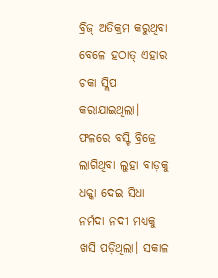ବ୍ରିଜ୍ ଅତିକ୍ରମ କରୁଥିବା ବେଳେ ହଠାତ୍ ଏହାର ଚକା ସ୍ଲିପ କରାଯାଇଥିଲା। ଫଳରେ ବସ୍ଟି ବ୍ରିଜ୍ରେ ଲାଗିଥିବା ଲୁହା ବାଡ଼କୁ ଧକ୍କା ଦେଇ ସିଧା ନର୍ମଦା ନଦୀ ମଧ୍ୟକୁ ଖସି ପଡ଼ିଥିଲା। ସକାଳ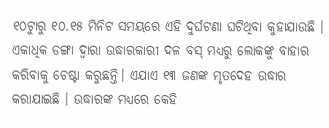୧୦ଟୁାରୁ ୧୦.୧୫ ମିନିଟ ସମୟରେ ଏହି ଦୁର୍ଘଟଣା ଘଟିଥିବା କୁହାଯାଉଛି । ଏକାଧିକ ଡଙ୍ଗା ଦ୍ୱାରା ଉଦ୍ଧାରକାରୀ ଦଳ ବସ୍ ମଧ୍ୟରୁ ଲୋକଙ୍କୁ ବାହାର କରିବାକୁ ଚେଷ୍ଟା କରୁଛନ୍ତି। ଏଯାଏ ୧୩ ଜଣଙ୍କ ମୃତଦେହ ଉଦ୍ଧାର କରାଯାଇଛି । ଉଦ୍ଧାରଙ୍କ ମଧ୍ୟରେ କେହି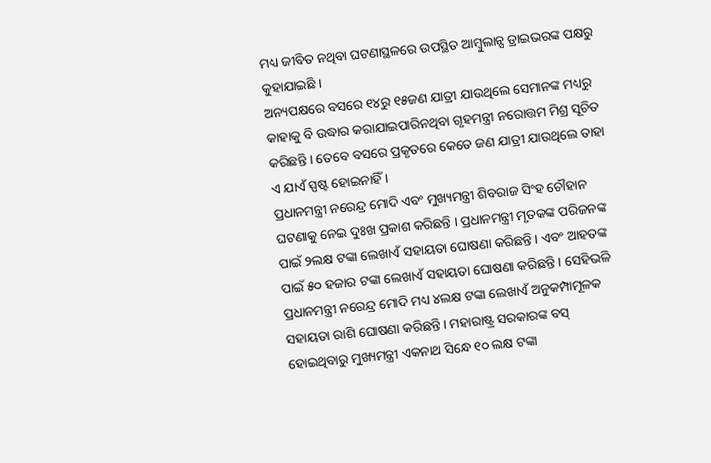ମଧ୍ୟ ଜୀବିତ ନଥିବା ଘଟଣାସ୍ଥଳରେ ଉପସ୍ଥିତ ଆମ୍ୱୁଲାନ୍ସ ଡ୍ରାଇଭରଙ୍କ ପକ୍ଷରୁ କୁହାଯାଇଛି ।
ଅନ୍ୟପକ୍ଷରେ ବସରେ ୧୪ରୁ ୧୫ଜଣ ଯାତ୍ରୀ ଯାଉଥିଲେ ସେମାନଙ୍କ ମଧ୍ୟରୁ କାହାକୁ ବି ଉଦ୍ଧାର କରାଯାଇପାରିନଥିବା ଗୃହମନ୍ତ୍ରୀ ନରୋତ୍ତମ ମିଶ୍ର ସୂଚିତ କରିଛନ୍ତି । ତେବେ ବସରେ ପ୍ରକୃତରେ କେତେ ଜଣ ଯାତ୍ରୀ ଯାଉଥିଲେ ତାହା ଏ ଯାଏଁ ସ୍ପଷ୍ଟ ହୋଇନାହିଁ ।
ପ୍ରଧାନମନ୍ତ୍ରୀ ନରେନ୍ଦ୍ର ମୋଦି ଏବଂ ମୁଖ୍ୟମନ୍ତ୍ରୀ ଶିବରାଜ ସିଂହ ଚୌହାନ ଘଟଣାକୁ ନେଇ ଦୁଃଖ ପ୍ରକାଶ କରିଛନ୍ତି । ପ୍ରଧାନମନ୍ତ୍ରୀ ମୃତକଙ୍କ ପରିଜନଙ୍କ ପାଇଁ ୨ଲକ୍ଷ ଟଙ୍କା ଲେଖାଏଁ ସହାୟତା ଘୋଷଣା କରିଛନ୍ତି । ଏବଂ ଆହତଙ୍କ ପାଇଁ ୫୦ ହଜାର ଟଙ୍କା ଲେଖାଏଁ ସହାୟତା ଘୋଷଣା କରିଛନ୍ତି । ସେହିଭଳି ପ୍ରଧାନମନ୍ତ୍ରୀ ନରେନ୍ଦ୍ର ମୋଦି ମଧ୍ୟ ୪ଲକ୍ଷ ଟଙ୍କା ଲେଖାଏଁ ଅନୁକମ୍ପାମୂଳକ ସହାୟତା ରାଶି ଘୋଷଣା କରିଛନ୍ତି । ମହାରାଷ୍ଟ୍ର ସରକାରଙ୍କ ବସ୍ ହୋଇଥିବାରୁ ମୁଖ୍ୟମନ୍ତ୍ରୀ ଏକନାଥ ସିନ୍ଧେ ୧୦ ଲକ୍ଷ ଟଙ୍କା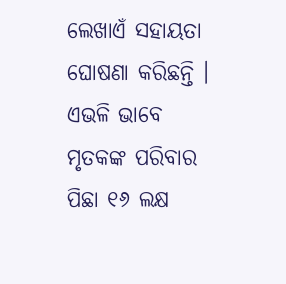ଲେଖାଏଁ ସହାୟତା ଘୋଷଣା କରିଛନ୍ତି । ଏଭଳି ଭାବେ ମୃତକଙ୍କ ପରିବାର ପିଛା ୧୬ ଲକ୍ଷ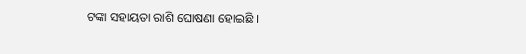ଟଙ୍କା ସହାୟତା ରାଶି ଘୋଷଣା ହୋଇଛି ।